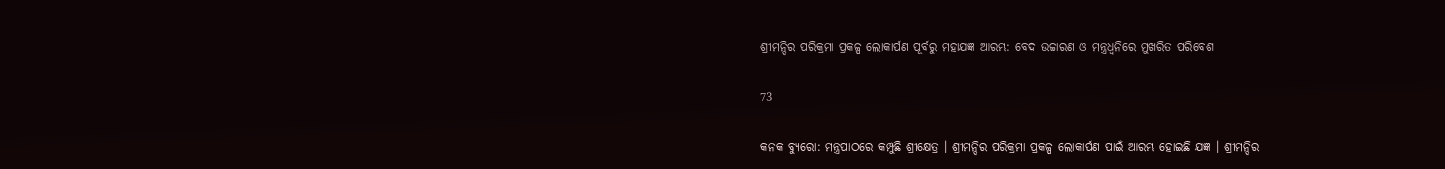ଶ୍ରୀମନ୍ଦିର ପରିକ୍ରମା ପ୍ରକଳ୍ପ ଲୋକାର୍ପଣ ପୂର୍ବରୁ ମହାଯଜ୍ଞ ଆରମ୍ଭ: ବେଦ ଉଚ୍ଚାରଣ ଓ ମନ୍ତ୍ରଧ୍ୱନିରେ ମୁଖରିତ ପରିବେଶ

73

କନକ ବ୍ୟୁରୋ: ମନ୍ତ୍ରପାଠରେ କମ୍ପୁଛି ଶ୍ରୀକ୍ଷେତ୍ର । ଶ୍ରୀମନ୍ଦିର ପରିକ୍ରମା ପ୍ରକଳ୍ପ ଲୋକାର୍ପଣ ପାଇଁ ଆରମ୍ଭ ହୋଇଛି ଯଜ୍ଞ । ଶ୍ରୀମନ୍ଦିର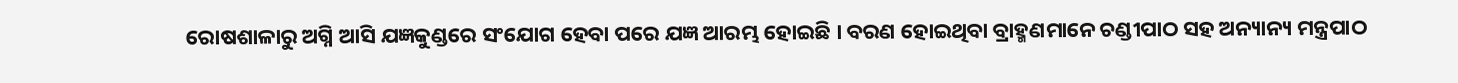ରୋଷଶାଳାରୁ ଅଗ୍ନି ଆସି ଯଜ୍ଞକୁଣ୍ଡରେ ସଂଯୋଗ ହେବା ପରେ ଯଜ୍ଞ ଆରମ୍ଭ ହୋଇଛି । ବରଣ ହୋଇଥିବା ବ୍ରାହ୍ମଣମାନେ ଚଣ୍ଡୀପାଠ ସହ ଅନ୍ୟାନ୍ୟ ମନ୍ତ୍ରପାଠ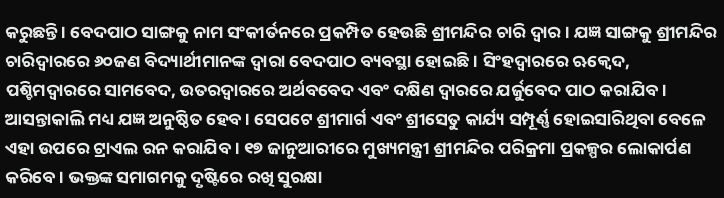କରୁଛନ୍ତି । ବେଦପାଠ ସାଙ୍ଗକୁ ନାମ ସଂକୀର୍ତନରେ ପ୍ରକମ୍ପିତ ହେଉଛି ଶ୍ରୀମନ୍ଦିର ଚାରି ଦ୍ୱାର । ଯଜ୍ଞ ସାଙ୍ଗକୁ ଶ୍ରୀମନ୍ଦିର ଚାରିଦ୍ୱାରରେ ୬୦ଜଣ ବିଦ୍ୟାର୍ଥୀମାନଙ୍କ ଦ୍ୱାରା ବେଦପାଠ ବ୍ୟବସ୍ଥା ହୋଇଛି । ସିଂହଦ୍ୱାରରେ ଋକ୍ବେଦ, ପଶ୍ଚିମଦ୍ୱାରରେ ସାମବେଦ, ଉତରଦ୍ୱାରରେ ଅର୍ଥବବେଦ ଏବଂ ଦକ୍ଷିଣ ଦ୍ୱାରରେ ଯର୍ଜୁବେଦ ପାଠ କରାଯିବ । ଆସନ୍ତାକାଲି ମଧ୍ୟ ଯଜ୍ଞ ଅନୁଷ୍ଠିତ ହେବ । ସେପଟେ ଶ୍ରୀମାର୍ଗ ଏବଂ ଶ୍ରୀସେତୁ କାର୍ଯ୍ୟ ସମ୍ପୂର୍ଣ୍ଣ ହୋଇସାରିଥିବା ବେଳେ ଏହା ଉପରେ ଟ୍ରାଏଲ ରନ କରାଯିବ । ୧୭ ଜାନୁଆରୀରେ ମୁଖ୍ୟମନ୍ତ୍ରୀ ଶ୍ରୀମନ୍ଦିର ପରିକ୍ରମା ପ୍ରକଳ୍ପର ଲୋକାର୍ପଣ କରିବେ । ଭକ୍ତଙ୍କ ସମାଗମକୁ ଦୃଷ୍ଟିରେ ରଖି ସୁରକ୍ଷା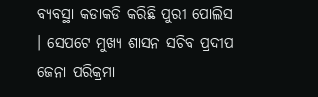ବ୍ୟବସ୍ଥା କଡାକଡି କରିଛି ପୁରୀ ପୋଲିସ । ସେପଟେ ମୁଖ୍ୟ ଶାସନ ସଚିବ ପ୍ରଦୀପ ଜେନା ପରିକ୍ରମା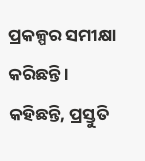ପ୍ରକଳ୍ପର ସମୀକ୍ଷା କରିଛନ୍ତି । କହିଛନ୍ତି, ପ୍ରସ୍ତୁତି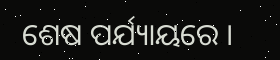ଶେଷ ପର୍ଯ୍ୟାୟରେ ।